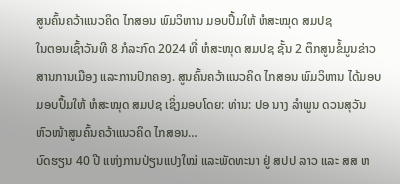ສູນຄົ້ນຄວ້າແນວຄິດ ໄກສອນ ພົມວິຫານ ມອບປຶ້ມໃຫ້ ຫໍສະໝຸດ ສມປຊ
ໃນຕອນເຊົ້າວັນທີ 8 ກໍລະກົດ 2024 ທີ່ ຫໍສະໜຸດ ສມປຊ ຊັ້ນ 2 ຕຶກສູນຂໍ້ມູນຂ່າວສານການເມືອງ ແລະການປົກຄອງ. ສູນຄົ້ນຄວ້າແນວຄິດ ໄກສອນ ພົມວິຫານ ໄດ້ມອບມອບປຶ້ມໃຫ້ ຫໍສະໝຸດ ສມປຊ ເຊິ່ງມອບໂດຍ: ທ່ານ: ປອ ນາງ ລໍາພູນ ດວນສຸວັນ ຫົວໜ້າສູນຄົ້ນຄວ້າແນວຄິດ ໄກສອນ…
ບົດຮຽນ 40 ປີ ແຫ່ງການປ່ຽນແປງໃໝ່ ແລະພັດທະນາ ຢູ່ ສປປ ລາວ ແລະ ສສ ຫ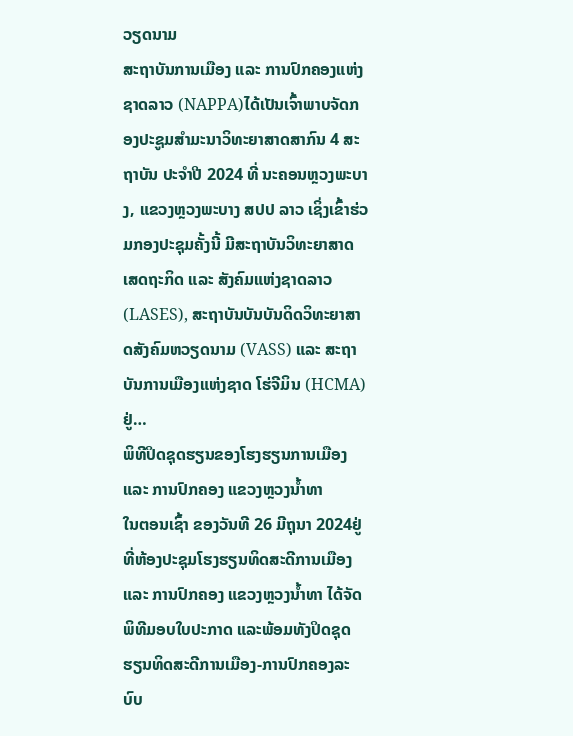ວຽດນາມ
ສະຖາບັນການເມືອງ ແລະ ການປົກຄອງແຫ່ງຊາດລາວ (NAPPA)ໄດ້ເປັນເຈົ້າພາບຈັດກອງປະຊູມສຳມະນາວິທະຍາສາດສາກົນ 4 ສະຖາບັນ ປະຈໍາປີ 2024 ທີ່ ນະຄອນຫຼວງພະບາງ, ແຂວງຫຼວງພະບາງ ສປປ ລາວ ເຊິ່ງເຂົ້າຮ່ວມກອງປະຊຸມຄັ້ງນີ້ ມີສະຖາບັນວິທະຍາສາດເສດຖະກິດ ແລະ ສັງຄົມແຫ່ງຊາດລາວ (LASES), ສະຖາບັນບັນບັນດິດວິທະຍາສາດສັງຄົມຫວຽດນາມ (VASS) ແລະ ສະຖາບັນການເມືອງແຫ່ງຊາດ ໂຮ່ຈີມິນ (HCMA) ຢູ່…
ພິທີປິດຊຸດຮຽນຂອງໂຮງຮຽນການເມືອງ ແລະ ການປົກຄອງ ແຂວງຫຼວງນໍ້າທາ
ໃນຕອນເຊົ້າ ຂອງວັນທີ 26 ມີຖຸນາ 2024ຢູ່ທີ່ຫ້ອງປະຊຸມໂຮງຮຽນທິດສະດີການເມືອງ ແລະ ການປົກຄອງ ແຂວງຫຼວງນ້ຳທາ ໄດ້ຈັດພິທີມອບໃບປະກາດ ແລະພ້ອມທັງປິດຊຸດຮຽນທິດສະດີການເມືອງ-ການປົກຄອງລະບົບ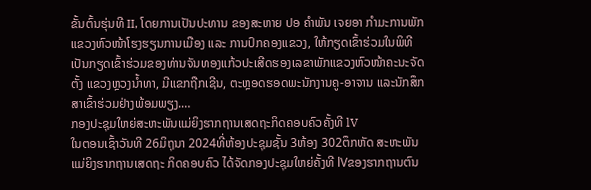ຂັ້ນຕົ້ນຮຸ່ນທີ II, ໂດຍການເປັນປະທານ ຂອງສະຫາຍ ປອ ຄຳພັນ ເຈຍອາ ກຳມະການພັກແຂວງຫົວໜ້າໂຮງຮຽນການເມືອງ ແລະ ການປົກຄອງແຂວງ, ໃຫ້ກຽດເຂົ້າຮ່ວມໃນພິທີ ເປັນກຽດເຂົ້າຮ່ວມຂອງທ່ານຈັນທອງແກ້ວປະເສີດຮອງເລຂາພັກແຂວງຫົວໜ້າຄະນະຈັດຕັ້ງ ແຂວງຫຼວງນໍ້າທາ, ມີແຂກຖືກເຊີນ, ຕະຫຼອດຮອດພະນັກງານຄູ-ອາຈານ ແລະນັກສຶກສາເຂົ້າຮ່ວມຢ່າງພ້ອມພຽງ.…
ກອງປະຊຸມໃຫຍ່ສະຫະພັນແມ່ຍິງຮາກຖານເສດຖະກິດຄອບຄົວຄັ້ງທີ lV
ໃນຕອນເຊົ້າວັນທີ 26ມິຖຸນາ 2024ທີ່ຫ້ອງປະຊຸມຊັ້ນ 3ຫ້ອງ 302ຕຶກຫັດ ສະຫະພັນແມ່ຍິງຮາກຖານເສດຖະ ກິດຄອບຄົວ ໄດ້ຈັດກອງປະຊຸມໃຫຍ່ຄັ້ງທີ lVຂອງຮາກຖານຕົນ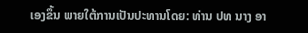ເອງຂຶ້ນ ພາຍໃຕ້ການເປັນປະທານໂດຍ: ທ່ານ ປທ ນາງ ອາ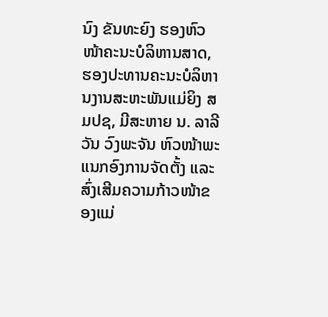ນົງ ຂັນທະຍົງ ຮອງຫົວໜ້າຄະນະບໍລິຫານສາດ, ຮອງປະທານຄະນະບໍລິຫານງານສະຫະພັນແມ່ຍິງ ສມປຊ, ມີສະຫາຍ ນ. ລາລີວັນ ວົງພະຈັນ ຫົວໜ້າພະແນກອົງການຈັດຕັ້ງ ແລະສົ່ງເສີມຄວາມກ້າວໜ້າຂອງແມ່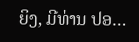ຍິງ, ມີທ່ານ ປອ…